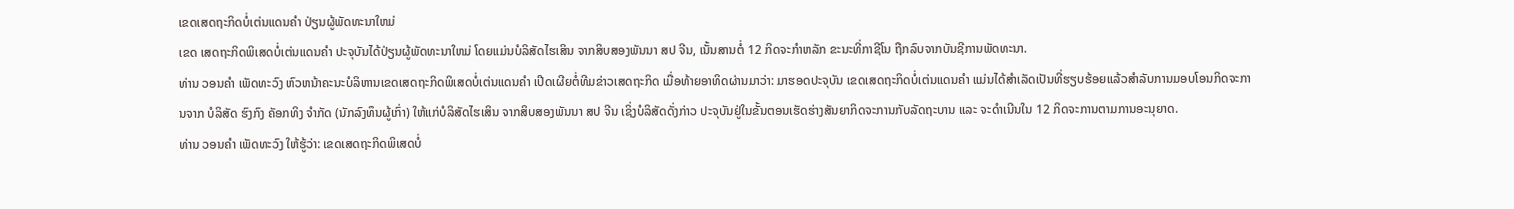ເຂດເສດຖະກິດບໍ່ເຕ່ນແດນຄໍາ ປ່ຽນຜູ້ພັດທະນາໃຫມ່
ເຂດ ເສດຖະກິດພິເສດບໍ່ເຕ່ນແດນຄຳ ປະຈຸບັນໄດ້ປ່ຽນຜູ້ພັດທະນາໃຫມ່ ໂດຍແມ່ນບໍລິສັດໄຮເສິນ ຈາກສິບສອງພັນນາ ສປ ຈີນ, ເນັ້ນສານຕໍ່ 12 ກິດຈະກຳຫລັກ ຂະນະທີ່ກາຊີໂນ ຖືກລົບຈາກບັນຊີການພັດທະນາ.
ທ່ານ ວອນຄຳ ເພັດທະວົງ ຫົວຫນ້າຄະນະບໍລິຫານເຂດເສດຖະກິດພິເສດບໍ່ເຕ່ນແດນຄຳ ເປີດເຜີຍຕໍ່ທີມຂ່າວເສດຖະກິດ ເມື່ອທ້າຍອາທິດຜ່ານມາວ່າ: ມາຮອດປະຈຸບັນ ເຂດເສດຖະກິດບໍ່ເຕ່ນແດນຄຳ ແມ່ນໄດ້ສຳເລັດເປັນທີ່ຮຽບຮ້ອຍແລ້ວສຳລັບການມອບໂອນກິດຈະການຈາກ ບໍລິສັດ ຮົງກົງ ຄັອກທິງ ຈຳກັດ (ນັກລົງທຶນຜູ້ເກົ່າ) ໃຫ້ແກ່ບໍລິສັດໄຮເສິນ ຈາກສິບສອງພັນນາ ສປ ຈີນ ເຊິ່ງບໍລິສັດດັ່ງກ່າວ ປະຈຸບັນຢູ່ໃນຂັ້ນຕອນເຮັດຮ່າງສັນຍາກິດຈະການກັບລັດຖະບານ ແລະ ຈະດຳເນີນໃນ 12 ກິດຈະການຕາມການອະນຸຍາດ.
ທ່ານ ວອນຄຳ ເພັດທະວົງ ໃຫ້ຮູ້ວ່າ: ເຂດເສດຖະກິດພິເສດບໍ່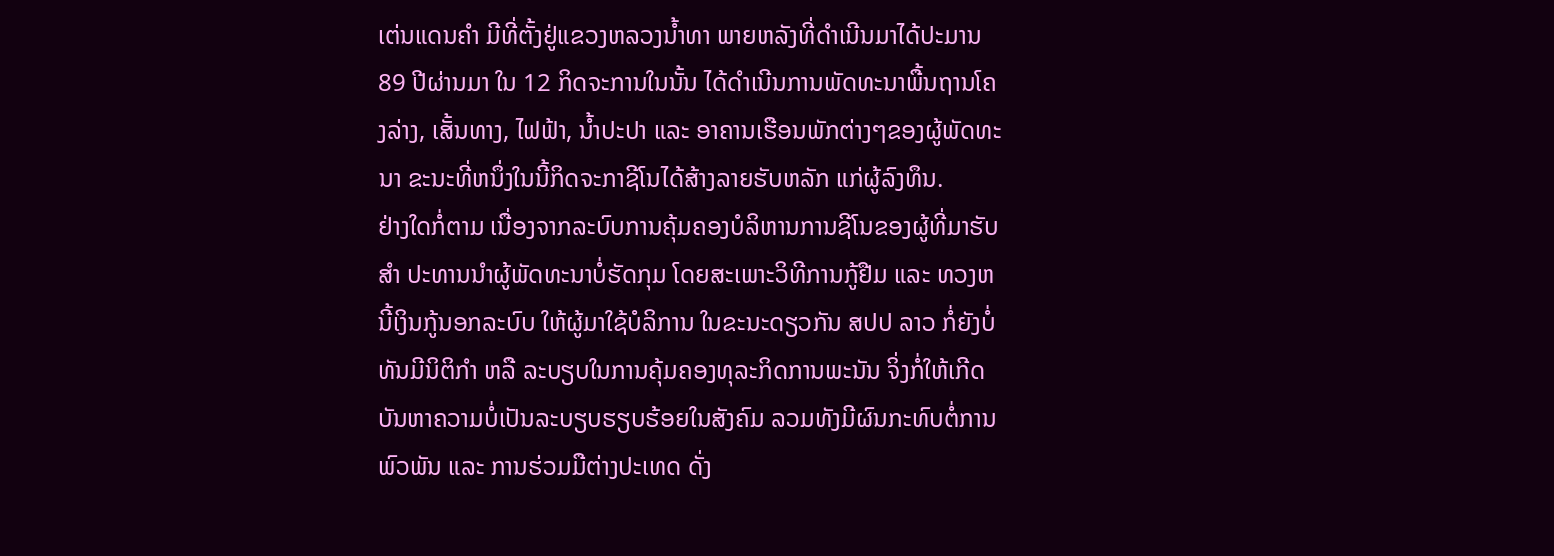ເຕ່ນແດນຄຳ ມີທີ່ຕັ້ງຢູ່ແຂວງຫລວງນ້ຳທາ ພາຍຫລັງທີ່ດຳເນີນມາໄດ້ປະມານ 89 ປີຜ່ານມາ ໃນ 12 ກິດຈະການໃນນັ້ນ ໄດ້ດຳເນີນການພັດທະນາພື້ນຖານໂຄງລ່າງ, ເສັ້ນທາງ, ໄຟຟ້າ, ນ້ຳປະປາ ແລະ ອາຄານເຮືອນພັກຕ່າງໆຂອງຜູ້ພັດທະນາ ຂະນະທີ່ຫນຶ່ງໃນນີ້ກິດຈະກາຊີໂນໄດ້ສ້າງລາຍຮັບຫລັກ ແກ່ຜູ້ລົງທຶນ.
ຢ່າງໃດກໍ່ຕາມ ເນື່ອງຈາກລະບົບການຄຸ້ມຄອງບໍລິຫານການຊີໂນຂອງຜູ້ທີ່ມາຮັບສຳ ປະທານນຳຜູ້ພັດທະນາບໍ່ຮັດກຸມ ໂດຍສະເພາະວິທີການກູ້ຢືມ ແລະ ທວງຫນີ້ເງິນກູ້ນອກລະບົບ ໃຫ້ຜູ້ມາໃຊ້ບໍລິການ ໃນຂະນະດຽວກັນ ສປປ ລາວ ກໍ່ຍັງບໍ່ທັນມີນິຕິກຳ ຫລື ລະບຽບໃນການຄຸ້ມຄອງທຸລະກິດການພະນັນ ຈິ່ງກໍ່ໃຫ້ເກີດບັນຫາຄວາມບໍ່ເປັນລະບຽບຮຽບຮ້ອຍໃນສັງຄົມ ລວມທັງມີຜົນກະທົບຕໍ່ການພົວພັນ ແລະ ການຮ່ວມມືຕ່າງປະເທດ ດັ່ງ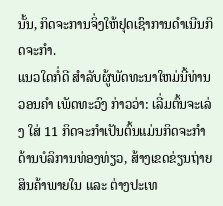ນັ້ນ, ກິດຈະການຈິ່ງໃຫ້ຢຸດເຊົາການດຳເນີນກິດຈະກຳ.
ແນວໃດກໍ່ດີ ສຳລັບຜູ້ພັດທະນາໃຫມ່ນີ້ທ່ານ ວອນຄຳ ເພັດທະວົງ ກ່າວວ່າ: ເລີ່ມຕົ້ນຈະເລ່ງ ໃສ່ 11 ກິດຈະກຳເປັນຕົ້ນແມ່ນກິດຈະກຳດ້ານບໍລິການທ່ອງທ່ຽວ, ສ້າງເຂດຂ່ຽນຖ່າຍສິນຄ້າພາຍໃນ ແລະ ຕ່າງປະເທ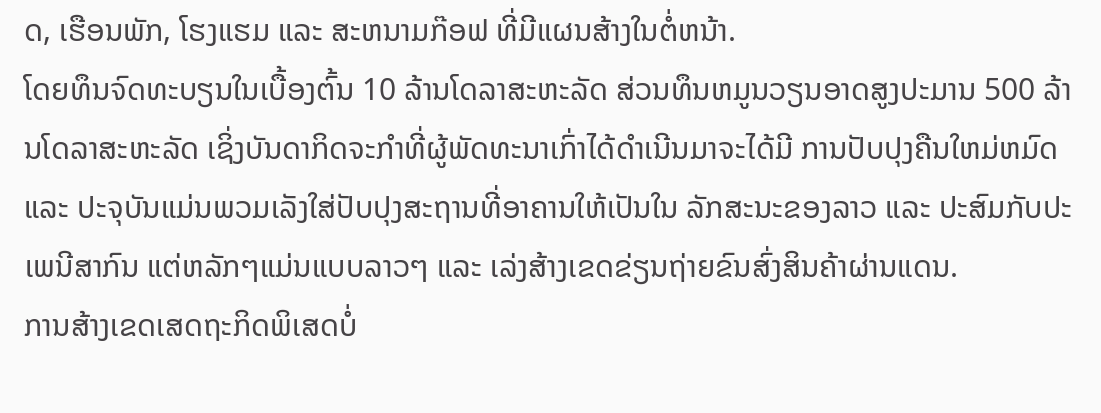ດ, ເຮືອນພັກ, ໂຮງແຮມ ແລະ ສະຫນາມກ໊ອຟ ທີ່ມີແຜນສ້າງໃນຕໍ່ຫນ້າ.
ໂດຍທຶນຈົດທະບຽນໃນເບື້ອງຕົ້ນ 10 ລ້ານໂດລາສະຫະລັດ ສ່ວນທຶນຫມູນວຽນອາດສູງປະມານ 500 ລ້ານໂດລາສະຫະລັດ ເຊິ່ງບັນດາກິດຈະກຳທີ່ຜູ້ພັດທະນາເກົ່າໄດ້ດຳເນີນມາຈະໄດ້ມີ ການປັບປຸງຄືນໃຫມ່ຫມົດ ແລະ ປະຈຸບັນແມ່ນພວມເລັງໃສ່ປັບປຸງສະຖານທີ່ອາຄານໃຫ້ເປັນໃນ ລັກສະນະຂອງລາວ ແລະ ປະສົມກັບປະເພນີສາກົນ ແຕ່ຫລັກໆແມ່ນແບບລາວໆ ແລະ ເລ່ງສ້າງເຂດຂ່ຽນຖ່າຍຂົນສົ່ງສິນຄ້າຜ່ານແດນ.
ການສ້າງເຂດເສດຖະກິດພິເສດບໍ່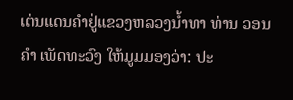ເຕ່ນແດນຄຳຢູ່ແຂວງຫລວງນ້ຳທາ ທ່ານ ວອນຄຳ ເພັດທະວົງ ໃຫ້ມູມມອງວ່າ: ປະ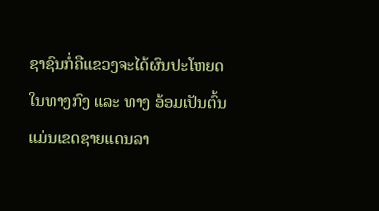ຊາຊົນກໍ່ຄືແຂວງຈະໄດ້ຜົນປະໂຫຍດໃນທາງກົງ ແລະ ທາງ ອ້ອມເປັນຕົ້ນແມ່ນເຂດຊາຍແດນລາ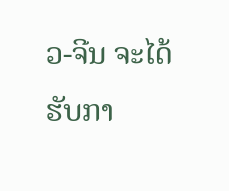ວ-ຈີນ ຈະໄດ້ຮັບກາ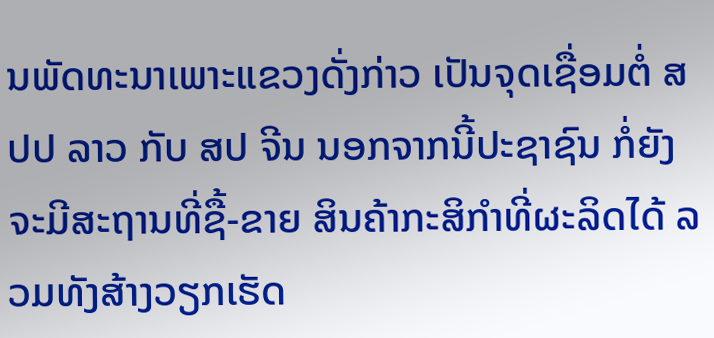ນພັດທະນາເພາະແຂວງດັ່ງກ່າວ ເປັນຈຸດເຊື່ອມຕໍ່ ສປປ ລາວ ກັບ ສປ ຈີນ ນອກຈາກນີ້ປະຊາຊົນ ກໍ່ຍັງຈະມີສະຖານທີ່ຊື້-ຂາຍ ສິນຄ້າກະສິກຳທີ່ຜະລິດໄດ້ ລວມທັງສ້າງວຽກເຮັດ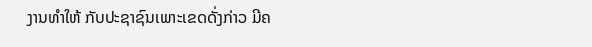ງານທຳໃຫ້ ກັບປະຊາຊົນເພາະເຂດດັ່ງກ່າວ ມີຄ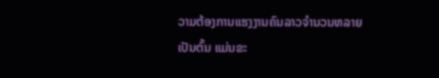ວາມຕ້ອງການແຮງງານຄົນລາວຈຳນວນຫລາຍເປັນຕົ້ນ ແມ່ນຂະ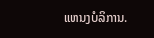ແຫນງບໍລິການ.